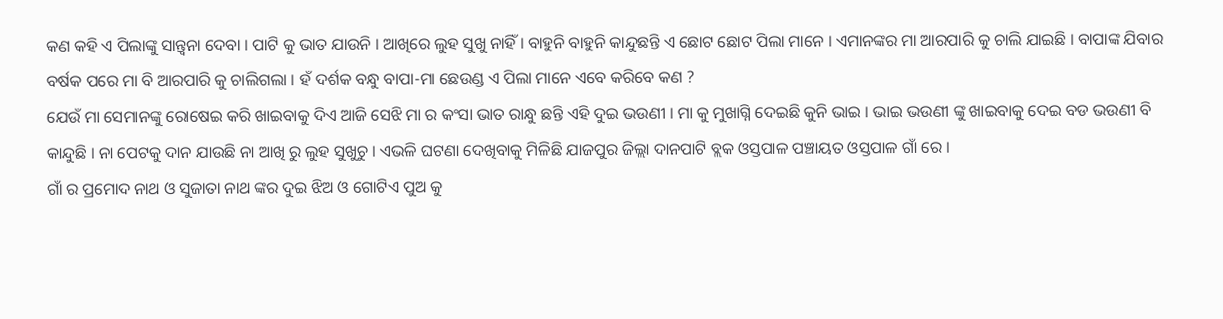କଣ କହି ଏ ପିଲାଙ୍କୁ ସାନ୍ତ୍ଵନା ଦେବା । ପାଟି କୁ ଭାତ ଯାଉନି । ଆଖିରେ ଲୁହ ସୁଖୁ ନାହିଁ । ବାହୁନି ବାହୁନି କାନ୍ଦୁଛନ୍ତି ଏ ଛୋଟ ଛୋଟ ପିଲା ମାନେ । ଏମାନଙ୍କର ମା ଆରପାରି କୁ ଚାଲି ଯାଇଛି । ବାପାଙ୍କ ଯିବାର ବର୍ଷକ ପରେ ମା ବି ଆରପାରି କୁ ଚାଲିଗଲା । ହଁ ଦର୍ଶକ ବନ୍ଧୁ ବାପା-ମା ଛେଉଣ୍ଡ ଏ ପିଲା ମାନେ ଏବେ କରିବେ କଣ ?
ଯେଉଁ ମା ସେମାନଙ୍କୁ ରୋଷେଇ କରି ଖାଇବାକୁ ଦିଏ ଆଜି ସେଝି ମା ର କଂସା ଭାତ ରାନ୍ଧୁ ଛନ୍ତି ଏହି ଦୁଇ ଭଉଣୀ । ମା କୁ ମୁଖାଗ୍ନି ଦେଇଛି କୁନି ଭାଇ । ଭାଇ ଭଉଣୀ ଙ୍କୁ ଖାଇବାକୁ ଦେଇ ବଡ ଭଉଣୀ ବି କାନ୍ଦୁଛି । ନା ପେଟକୁ ଦାନ ଯାଉଛି ନା ଆଖି ରୁ ଲୁହ ସୁଖୁଚୁ । ଏଭଳି ଘଟଣା ଦେଖିବାକୁ ମିଳିଛି ଯାଜପୁର ଜିଲ୍ଲା ଦାନପାଟି ବ୍ଲକ ଓସ୍ତପାଳ ପଞ୍ଚାୟତ ଓସ୍ତପାଳ ଗାଁ ରେ ।
ଗାଁ ର ପ୍ରମୋଦ ନାଥ ଓ ସୁଜାତା ନାଥ ଙ୍କର ଦୁଇ ଝିଅ ଓ ଗୋଟିଏ ପୁଅ କୁ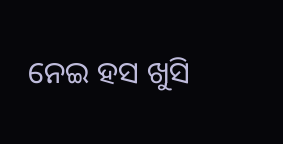ନେଇ ହସ ଖୁସି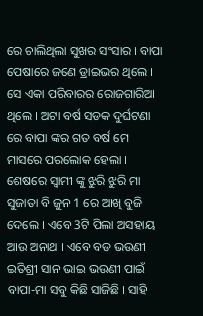ରେ ଚାଲିଥିଲା ସୁଖର ସଂସାର । ବାପା ପେଷାରେ ଜଣେ ଡ୍ରାଇଭର ଥିଲେ । ସେ ଏକା ପରିବାରର ରୋଜଗାରିଆ ଥିଲେ । ଅଟା ବର୍ଷ ସଡକ ଦୁର୍ଘଟଣା ରେ ବାପା ଙ୍କର ଗତ ବର୍ଷ ମେ ମାସରେ ପରଲୋକ ହେଲା ।
ଶେଷରେ ସ୍ଵାମୀ ଙ୍କୁ ଝୁରି ଝୁରି ମା ସୁଜାତା ବି ଜୁନ 1 ରେ ଆଖି ବୁଜି ଦେଲେ । ଏବେ 3ଟି ପିଲା ଅସହାୟ ଆଉ ଅନାଥ । ଏବେ ବଡ ଭଉଣୀ ଇତିଶ୍ରୀ ସାନ ଭାଇ ଭଉଣୀ ପାଇଁ ବାପା-ମା ସବୁ କିଛି ସାଜିଛି । ସାହି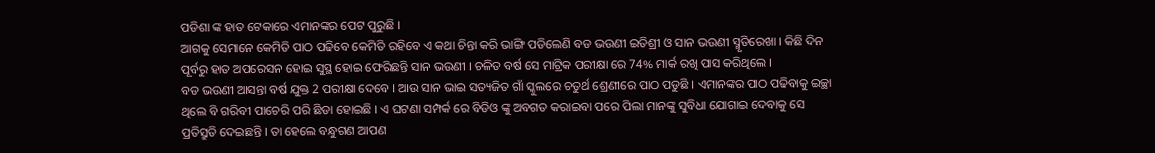ପଡିଶା ଙ୍କ ହାତ ଟେକାରେ ଏମାନଙ୍କର ପେଟ ପୁରୁଛି ।
ଆଗକୁ ସେମାନେ କେମିତି ପାଠ ପଢିବେ କେମିତି ରହିବେ ଏ କଥା ଚିନ୍ତା କରି ଭାଙ୍ଗି ପଡିଲେଣି ବଡ ଭଉଣୀ ଇତିଶ୍ରୀ ଓ ସାନ ଭଉଣୀ ସ୍ମୃତିରେଖା । କିଛି ଦିନ ପୂର୍ବରୁ ହାତ ଅପରେସନ ହୋଇ ସୁସ୍ଥ ହୋଇ ଫେରିଛନ୍ତି ସାନ ଭଉଣୀ । ଚଳିତ ବର୍ଷ ସେ ମାଟ୍ରିକ ପରୀକ୍ଷା ରେ 74% ମାର୍କ ରଖି ପାସ କରିଥିଲେ ।
ବଡ ଭଉଣୀ ଆସନ୍ତା ବର୍ଷ ଯୁକ୍ତ 2 ପରୀକ୍ଷା ଦେବେ । ଆଉ ସାନ ଭାଇ ସତ୍ୟଜିତ ଗାଁ ସ୍କୁଲରେ ଚତୁର୍ଥ ଶ୍ରେଣୀରେ ପାଠ ପଡୁଛି । ଏମାନଙ୍କର ପାଠ ପଢିବାକୁ ଇଚ୍ଛା ଥିଲେ ବି ଗରିବୀ ପାଚେରି ପରି ଛିଡା ହୋଇଛି । ଏ ଘଟଣା ସମ୍ପର୍କ ରେ ବିଡିଓ ଙ୍କୁ ଅବଗତ କରାଇବା ପରେ ପିଲା ମାନଙ୍କୁ ସୁବିଧା ଯୋଗାଇ ଦେବାକୁ ସେ ପ୍ରତିସ୍ରୁତି ଦେଇଛନ୍ତି । ତା ହେଲେ ବନ୍ଧୁଗଣ ଆପଣ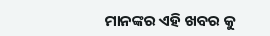ମାନଙ୍କର ଏହି ଖବର କୁ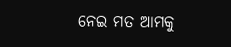ନେଇ ମତ ଆମକୁ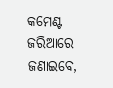କମେଣ୍ଟ ଜରିଆରେ ଜଣାଇବେ,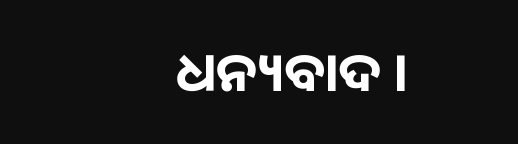ଧନ୍ୟବାଦ ।